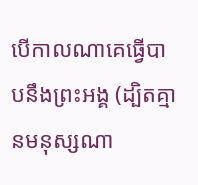បើកាលណាគេធ្វើបាបនឹងព្រះអង្គ (ដ្បិតគ្មានមនុស្សណា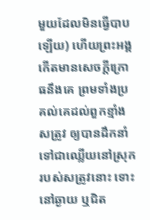មួយដែលមិនធ្វើបាបឡើយ) ហើយព្រះអង្គកើតមានសេចក្ដីក្រោធនឹងគេ ព្រមទាំងប្រគល់គេដល់ពួកខ្មាំងសត្រូវ ឲ្យបានដឹកនាំទៅជាឈ្លើយនៅស្រុករបស់សត្រូវនោះ ទោះនៅឆ្ងាយ ឬជិត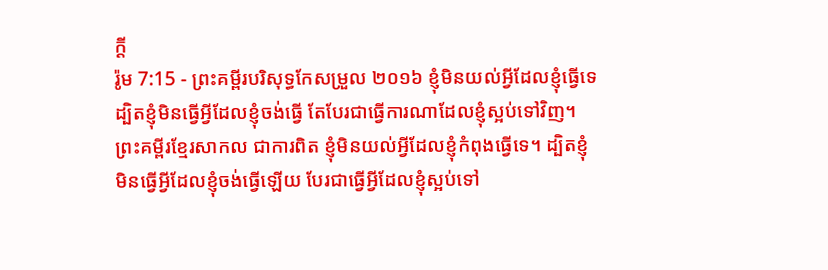ក្តី
រ៉ូម 7:15 - ព្រះគម្ពីរបរិសុទ្ធកែសម្រួល ២០១៦ ខ្ញុំមិនយល់អ្វីដែលខ្ញុំធ្វើទេ ដ្បិតខ្ញុំមិនធ្វើអ្វីដែលខ្ញុំចង់ធ្វើ តែបែរជាធ្វើការណាដែលខ្ញុំស្អប់ទៅវិញ។ ព្រះគម្ពីរខ្មែរសាកល ជាការពិត ខ្ញុំមិនយល់អ្វីដែលខ្ញុំកំពុងធ្វើទេ។ ដ្បិតខ្ញុំមិនធ្វើអ្វីដែលខ្ញុំចង់ធ្វើឡើយ បែរជាធ្វើអ្វីដែលខ្ញុំស្អប់ទៅ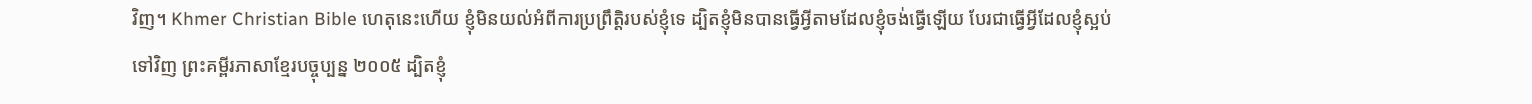វិញ។ Khmer Christian Bible ហេតុនេះហើយ ខ្ញុំមិនយល់អំពីការប្រព្រឹត្ដិរបស់ខ្ញុំទេ ដ្បិតខ្ញុំមិនបានធ្វើអ្វីតាមដែលខ្ញុំចង់ធ្វើឡើយ បែរជាធ្វើអ្វីដែលខ្ញុំស្អប់ទៅវិញ ព្រះគម្ពីរភាសាខ្មែរបច្ចុប្បន្ន ២០០៥ ដ្បិតខ្ញុំ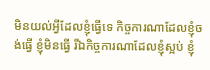មិនយល់អ្វីដែលខ្ញុំធ្វើទេ កិច្ចការណាដែលខ្ញុំចង់ធ្វើ ខ្ញុំមិនធ្វើ រីឯកិច្ចការណាដែលខ្ញុំស្អប់ ខ្ញុំ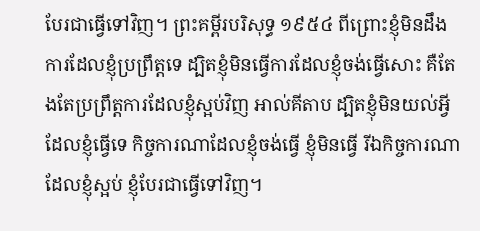បែរជាធ្វើទៅវិញ។ ព្រះគម្ពីរបរិសុទ្ធ ១៩៥៤ ពីព្រោះខ្ញុំមិនដឹងការដែលខ្ញុំប្រព្រឹត្តទេ ដ្បិតខ្ញុំមិនធ្វើការដែលខ្ញុំចង់ធ្វើសោះ គឺតែងតែប្រព្រឹត្តការដែលខ្ញុំស្អប់វិញ អាល់គីតាប ដ្បិតខ្ញុំមិនយល់អ្វីដែលខ្ញុំធ្វើទេ កិច្ចការណាដែលខ្ញុំចង់ធ្វើ ខ្ញុំមិនធ្វើ រីឯកិច្ចការណាដែលខ្ញុំស្អប់ ខ្ញុំបែរជាធ្វើទៅវិញ។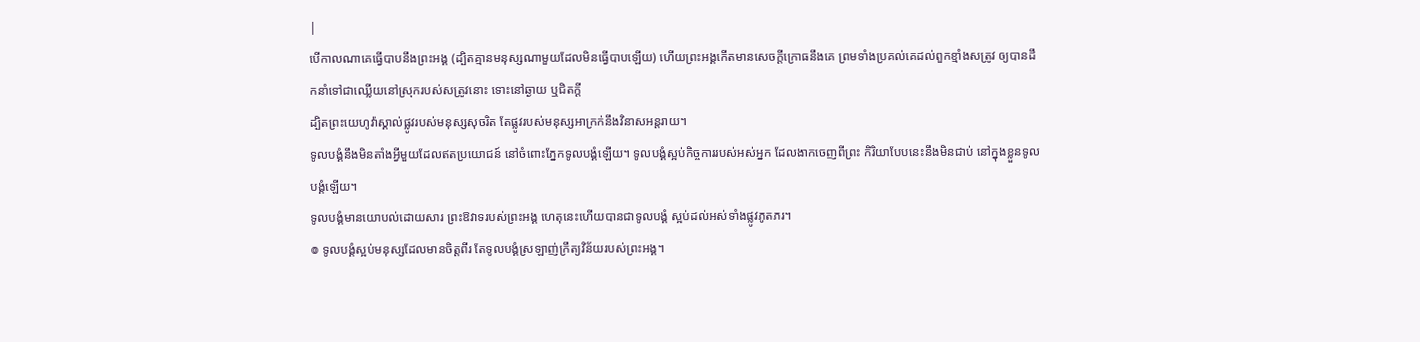|
បើកាលណាគេធ្វើបាបនឹងព្រះអង្គ (ដ្បិតគ្មានមនុស្សណាមួយដែលមិនធ្វើបាបឡើយ) ហើយព្រះអង្គកើតមានសេចក្ដីក្រោធនឹងគេ ព្រមទាំងប្រគល់គេដល់ពួកខ្មាំងសត្រូវ ឲ្យបានដឹកនាំទៅជាឈ្លើយនៅស្រុករបស់សត្រូវនោះ ទោះនៅឆ្ងាយ ឬជិតក្តី
ដ្បិតព្រះយេហូវ៉ាស្គាល់ផ្លូវរបស់មនុស្សសុចរិត តែផ្លូវរបស់មនុស្សអាក្រក់នឹងវិនាសអន្តរាយ។
ទូលបង្គំនឹងមិនតាំងអ្វីមួយដែលឥតប្រយោជន៍ នៅចំពោះភ្នែកទូលបង្គំឡើយ។ ទូលបង្គំស្អប់កិច្ចការរបស់អស់អ្នក ដែលងាកចេញពីព្រះ កិរិយាបែបនេះនឹងមិនជាប់ នៅក្នុងខ្លួនទូលបង្គំឡើយ។
ទូលបង្គំមានយោបល់ដោយសារ ព្រះឱវាទរបស់ព្រះអង្គ ហេតុនេះហើយបានជាទូលបង្គំ ស្អប់ដល់អស់ទាំងផ្លូវភូតភរ។
៙ ទូលបង្គំស្អប់មនុស្សដែលមានចិត្តពីរ តែទូលបង្គំស្រឡាញ់ក្រឹត្យវិន័យរបស់ព្រះអង្គ។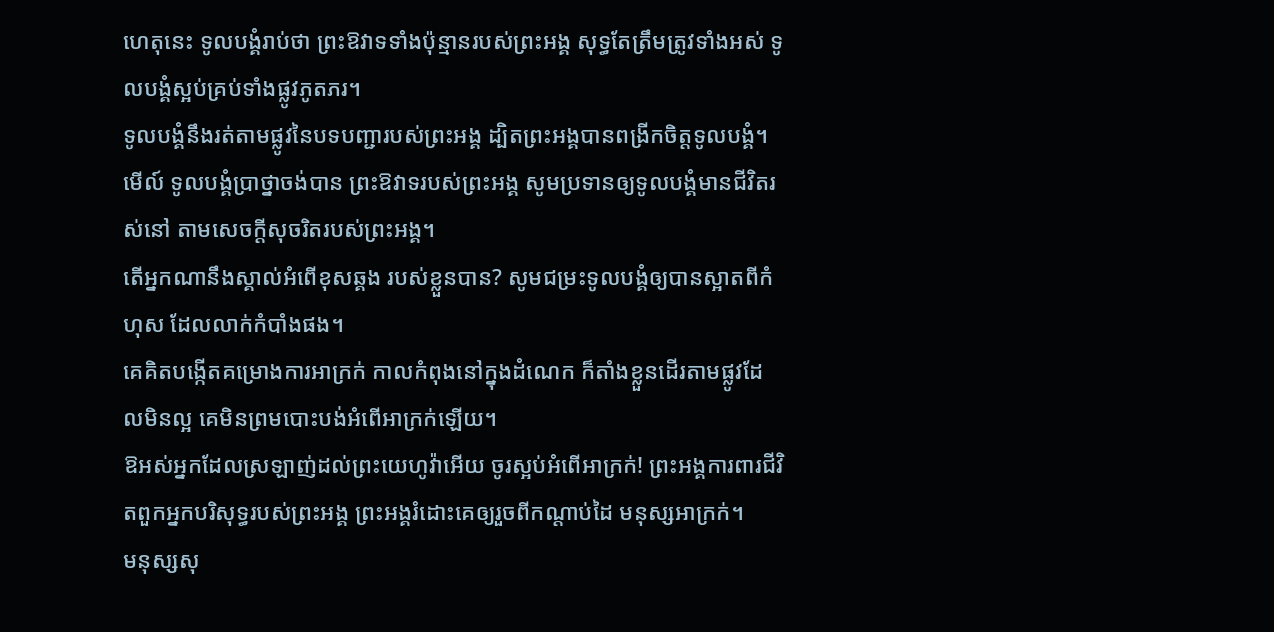ហេតុនេះ ទូលបង្គំរាប់ថា ព្រះឱវាទទាំងប៉ុន្មានរបស់ព្រះអង្គ សុទ្ធតែត្រឹមត្រូវទាំងអស់ ទូលបង្គំស្អប់គ្រប់ទាំងផ្លូវភូតភរ។
ទូលបង្គំនឹងរត់តាមផ្លូវនៃបទបញ្ជារបស់ព្រះអង្គ ដ្បិតព្រះអង្គបានពង្រីកចិត្តទូលបង្គំ។
មើល៍ ទូលបង្គំប្រាថ្នាចង់បាន ព្រះឱវាទរបស់ព្រះអង្គ សូមប្រទានឲ្យទូលបង្គំមានជីវិតរស់នៅ តាមសេចក្ដីសុចរិតរបស់ព្រះអង្គ។
តើអ្នកណានឹងស្គាល់អំពើខុសឆ្គង របស់ខ្លួនបាន? សូមជម្រះទូលបង្គំឲ្យបានស្អាតពីកំហុស ដែលលាក់កំបាំងផង។
គេគិតបង្កើតគម្រោងការអាក្រក់ កាលកំពុងនៅក្នុងដំណេក ក៏តាំងខ្លួនដើរតាមផ្លូវដែលមិនល្អ គេមិនព្រមបោះបង់អំពើអាក្រក់ឡើយ។
ឱអស់អ្នកដែលស្រឡាញ់ដល់ព្រះយេហូវ៉ាអើយ ចូរស្អប់អំពើអាក្រក់! ព្រះអង្គការពារជីវិតពួកអ្នកបរិសុទ្ធរបស់ព្រះអង្គ ព្រះអង្គរំដោះគេឲ្យរួចពីកណ្ដាប់ដៃ មនុស្សអាក្រក់។
មនុស្សសុ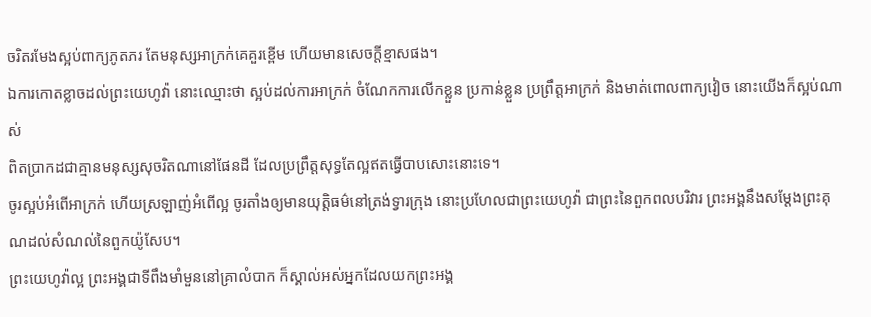ចរិតរមែងស្អប់ពាក្យភូតភរ តែមនុស្សអាក្រក់គេគួរខ្ពើម ហើយមានសេចក្ដីខ្មាសផង។
ឯការកោតខ្លាចដល់ព្រះយេហូវ៉ា នោះឈ្មោះថា ស្អប់ដល់ការអាក្រក់ ចំណែកការលើកខ្លួន ប្រកាន់ខ្លួន ប្រព្រឹត្តអាក្រក់ និងមាត់ពោលពាក្យវៀច នោះយើងក៏ស្អប់ណាស់
ពិតប្រាកដជាគ្មានមនុស្សសុចរិតណានៅផែនដី ដែលប្រព្រឹត្តសុទ្ធតែល្អឥតធ្វើបាបសោះនោះទេ។
ចូរស្អប់អំពើអាក្រក់ ហើយស្រឡាញ់អំពើល្អ ចូរតាំងឲ្យមានយុត្តិធម៌នៅត្រង់ទ្វារក្រុង នោះប្រហែលជាព្រះយេហូវ៉ា ជាព្រះនៃពួកពលបរិវារ ព្រះអង្គនឹងសម្ដែងព្រះគុណដល់សំណល់នៃពួកយ៉ូសែប។
ព្រះយេហូវ៉ាល្អ ព្រះអង្គជាទីពឹងមាំមួននៅគ្រាលំបាក ក៏ស្គាល់អស់អ្នកដែលយកព្រះអង្គ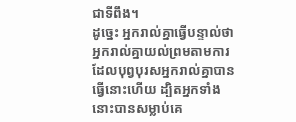ជាទីពឹង។
ដូច្នេះ អ្នករាល់គ្នាធ្វើបន្ទាល់ថា អ្នករាល់គ្នាយល់ព្រមតាមការដែលបុព្វបុរសអ្នករាល់គ្នាបានធ្វើនោះហើយ ដ្បិតអ្នកទាំងនោះបានសម្លាប់គេ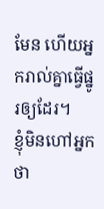មែន ហើយអ្នករាល់គ្នាធ្វើផ្នូរឲ្យដែរ។
ខ្ញុំមិនហៅអ្នកថា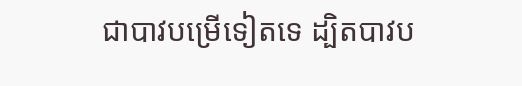ជាបាវបម្រើទៀតទេ ដ្បិតបាវប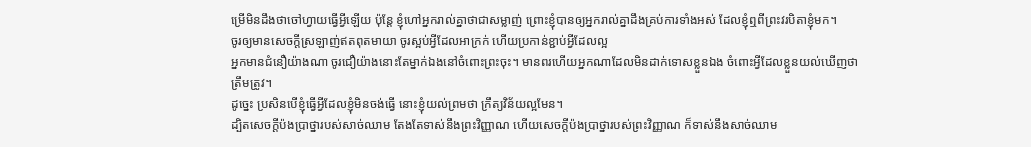ម្រើមិនដឹងថាចៅហ្វាយធ្វើអ្វីឡើយ ប៉ុន្តែ ខ្ញុំហៅអ្នករាល់គ្នាថាជាសម្លាញ់ ព្រោះខ្ញុំបានឲ្យអ្នករាល់គ្នាដឹងគ្រប់ការទាំងអស់ ដែលខ្ញុំឮពីព្រះវរបិតាខ្ញុំមក។
ចូរឲ្យមានសេចក្តីស្រឡាញ់ឥតពុតមាយា ចូរស្អប់អ្វីដែលអាក្រក់ ហើយប្រកាន់ខ្ជាប់អ្វីដែលល្អ
អ្នកមានជំនឿយ៉ាងណា ចូរជឿយ៉ាងនោះតែម្នាក់ឯងនៅចំពោះព្រះចុះ។ មានពរហើយអ្នកណាដែលមិនដាក់ទោសខ្លួនឯង ចំពោះអ្វីដែលខ្លួនយល់ឃើញថាត្រឹមត្រូវ។
ដូច្នេះ ប្រសិនបើខ្ញុំធ្វើអ្វីដែលខ្ញុំមិនចង់ធ្វើ នោះខ្ញុំយល់ព្រមថា ក្រឹត្យវិន័យល្អមែន។
ដ្បិតសេចក្ដីប៉ងប្រាថ្នារបស់សាច់ឈាម តែងតែទាស់នឹងព្រះវិញ្ញាណ ហើយសេចក្ដីប៉ងប្រាថ្នារបស់ព្រះវិញ្ញាណ ក៏ទាស់នឹងសាច់ឈាម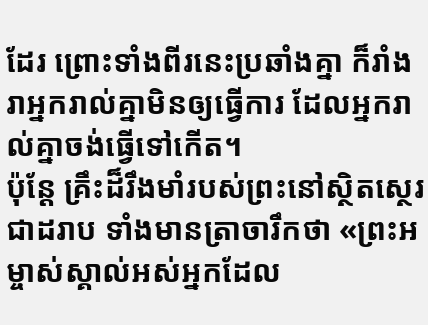ដែរ ព្រោះទាំងពីរនេះប្រឆាំងគ្នា ក៏រាំងរាអ្នករាល់គ្នាមិនឲ្យធ្វើការ ដែលអ្នករាល់គ្នាចង់ធ្វើទៅកើត។
ប៉ុន្តែ គ្រឹះដ៏រឹងមាំរបស់ព្រះនៅស្ថិតស្ថេរជាដរាប ទាំងមានត្រាចារឹកថា «ព្រះអម្ចាស់ស្គាល់អស់អ្នកដែល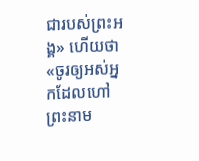ជារបស់ព្រះអង្គ» ហើយថា «ចូរឲ្យអស់អ្នកដែលហៅព្រះនាម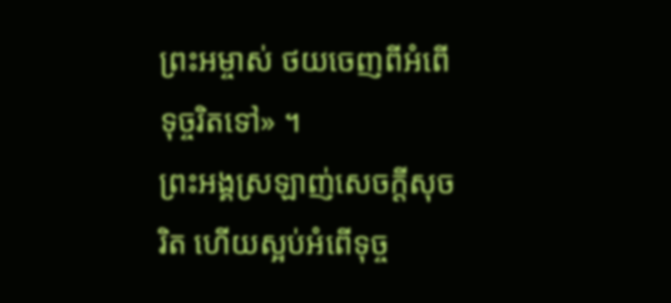ព្រះអម្ចាស់ ថយចេញពីអំពើទុច្ចរិតទៅ» ។
ព្រះអង្គស្រឡាញ់សេចក្តីសុចរិត ហើយស្អប់អំពើទុច្ច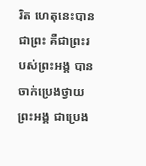រិត ហេតុនេះបានជាព្រះ គឺជាព្រះរបស់ព្រះអង្គ បានចាក់ប្រេងថ្វាយព្រះអង្គ ជាប្រេង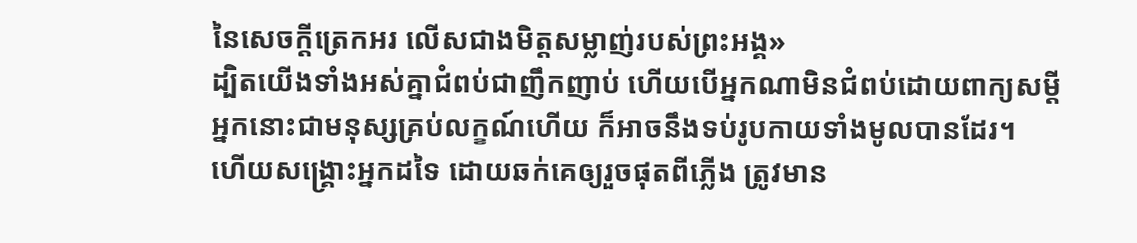នៃសេចក្តីត្រេកអរ លើសជាងមិត្តសម្លាញ់របស់ព្រះអង្គ»
ដ្បិតយើងទាំងអស់គ្នាជំពប់ជាញឹកញាប់ ហើយបើអ្នកណាមិនជំពប់ដោយពាក្យសម្ដី អ្នកនោះជាមនុស្សគ្រប់លក្ខណ៍ហើយ ក៏អាចនឹងទប់រូបកាយទាំងមូលបានដែរ។
ហើយសង្គ្រោះអ្នកដទៃ ដោយឆក់គេឲ្យរួចផុតពីភ្លើង ត្រូវមាន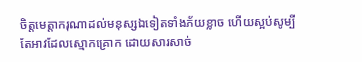ចិត្តមេត្តាករុណាដល់មនុស្សឯទៀតទាំងភ័យខ្លាច ហើយស្អប់សូម្បីតែអាវដែលស្មោកគ្រោក ដោយសារសាច់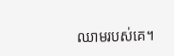ឈាមរបស់គេ។